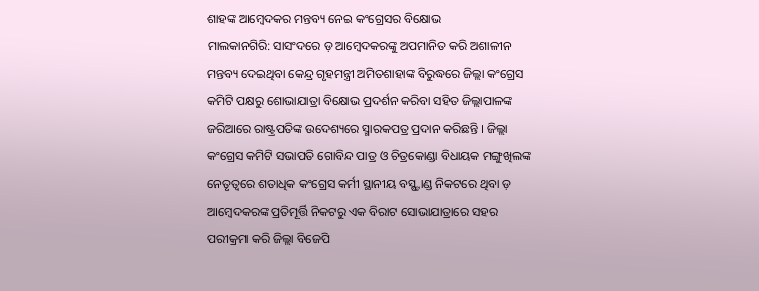ଶାହଙ୍କ ଆମ୍ବେଦକର ମନ୍ତବ୍ୟ ନେଇ କଂଗ୍ରେସର ବିକ୍ଷୋଭ
ମାଲକାନଗିରି: ସାସଂଦରେ ଡ଼ ଆମ୍ବେଦକରଙ୍କୁ ଅପମାନିତ କରି ଅଶାଳୀନ ମନ୍ତବ୍ୟ ଦେଇଥିବା କେନ୍ଦ୍ର ଗୃହମନ୍ତ୍ରୀ ଅମିତଶାହାଙ୍କ ବିରୁଦ୍ଧରେ ଜିଲ୍ଲା କଂଗ୍ରେସ କମିଟି ପକ୍ଷରୁ ଶୋଭାଯାତ୍ରା ବିକ୍ଷୋଭ ପ୍ରଦର୍ଶନ କରିବା ସହିତ ଜିଲ୍ଲାପାଳଙ୍କ ଜରିଆରେ ରାଷ୍ଟ୍ରପତିଙ୍କ ଉଦେଶ୍ୟରେ ସ୍ମାରକପତ୍ର ପ୍ରଦାନ କରିଛନ୍ତି । ଜିଲ୍ଲା କଂଗ୍ରେସ କମିଟି ସଭାପତି ଗୋବିନ୍ଦ ପାତ୍ର ଓ ଚିତ୍ରକୋଣ୍ଡା ବିଧାୟକ ମଙ୍ଗୁଖିଲଙ୍କ ନେତୃତ୍ୱରେ ଶତାଧିକ କଂଗ୍ରେସ କର୍ମୀ ସ୍ଥାନୀୟ ବସ୍ଷ୍ଟାଣ୍ଡ ନିକଟରେ ଥିବା ଡ଼ ଆମ୍ବେଦକରଙ୍କ ପ୍ରତିମୂର୍ତ୍ତି ନିକଟରୁ ଏକ ବିରାଟ ସୋଭାଯାତ୍ରାରେ ସହର ପରୀକ୍ରମା କରି ଜିଲ୍ଲା ବିଜେପି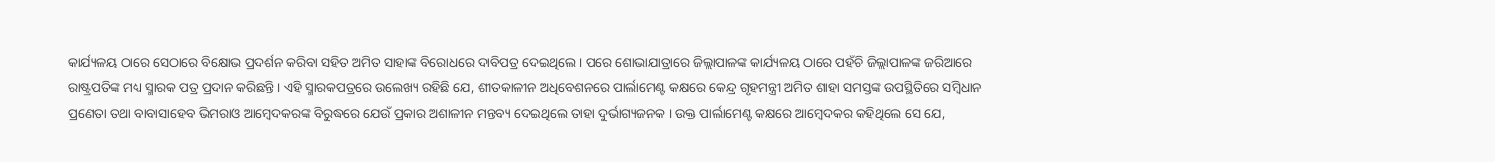କାର୍ଯ୍ୟଳୟ ଠାରେ ସେଠାରେ ବିକ୍ଷୋଭ ପ୍ରଦର୍ଶନ କରିବା ସହିତ ଅମିତ ସାହାଙ୍କ ବିରୋଧରେ ଦାବିପତ୍ର ଦେଇଥିଲେ । ପରେ ଶୋଭାଯାତ୍ରାରେ ଜିଲ୍ଲାପାଳଙ୍କ କାର୍ଯ୍ୟଳୟ ଠାରେ ପହଁଚି ଜିଲ୍ଲାପାଳଙ୍କ ଜରିଆରେ ରାଷ୍ଟ୍ରପତିଙ୍କ ମଧ୍ୟ ସ୍ମାରକ ପତ୍ର ପ୍ରଦାନ କରିଛନ୍ତି । ଏହି ସ୍ମାରକପତ୍ରରେ ଉଲେଖ୍ୟ ରହିଛି ଯେ, ଶୀତକାଳୀନ ଅଧିବେଶନରେ ପାର୍ଲାମେଣ୍ଟ କକ୍ଷରେ କେନ୍ଦ୍ର ଗୃହମନ୍ତ୍ରୀ ଅମିତ ଶାହା ସମସ୍ତଙ୍କ ଉପସ୍ଥିତିରେ ସମ୍ବିଧାନ ପ୍ରଣେତା ତଥା ବାବାସାହେବ ଭିମରାଓ ଆମ୍ବେଦକରଙ୍କ ବିରୁଦ୍ଧରେ ଯେଉଁ ପ୍ରକାର ଅଶାଳୀନ ମନ୍ତବ୍ୟ ଦେଇଥିଲେ ତାହା ଦୁର୍ଭାଗ୍ୟଜନକ । ଉକ୍ତ ପାର୍ଲାମେଣ୍ଟ କକ୍ଷରେ ଆମ୍ବେଦକର କହିଥିଲେ ସେ ଯେ,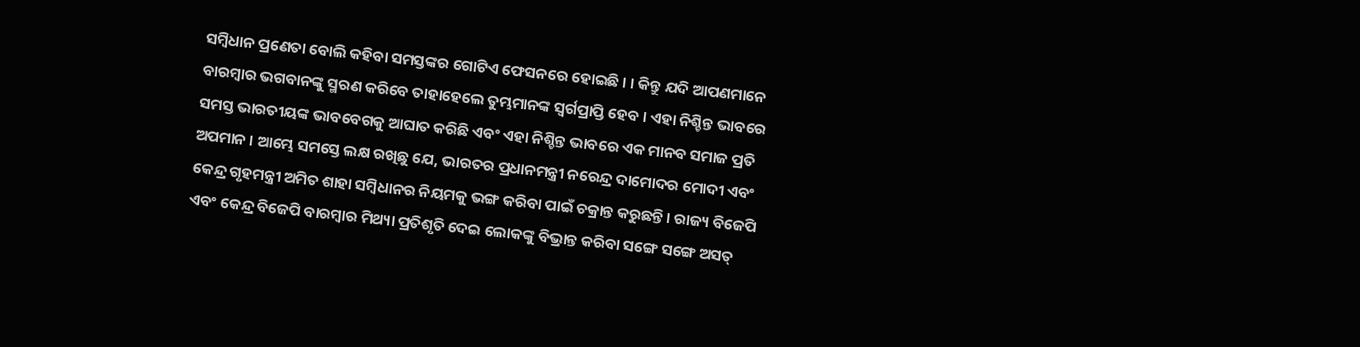ସମ୍ବିଧାନ ପ୍ରଣେତା ବୋଲି କହିବା ସମସ୍ତଙ୍କର ଗୋଟିଏ ଫେସନରେ ହୋଇଛି । । କିନ୍ତୁ ଯଦି ଆପଣମାନେ ବାରମ୍ବାର ଭଗବାନଙ୍କୁ ସ୍ମରଣ କରିବେ ତାହାହେଲେ ତୁମ୍ଭମାନଙ୍କ ସ୍ୱର୍ଗପ୍ରାପ୍ତି ହେବ । ଏହା ନିଶ୍ଚିନ୍ତ ଭାବରେ ସମସ୍ତ ଭାରତୀୟଙ୍କ ଭାବବେଗକୁ ଆଘାତ କରିଛି ଏବଂ ଏହା ନିଶ୍ଚିନ୍ତ ଭାବରେ ଏକ ମାନବ ସମାଜ ପ୍ରତି ଅପମାନ । ଆମ୍ଭେ ସମସ୍ତେ ଲକ୍ଷ ରଖିଛୁ ଯେ, ଭାରତର ପ୍ରଧାନମନ୍ତ୍ରୀ ନରେନ୍ଦ୍ର ଦାମୋଦର ମୋଦୀ ଏବଂ କେନ୍ଦ୍ର ଗୃହମନ୍ତ୍ରୀ ଅମିତ ଶାହା ସମ୍ବିଧାନର ନିୟମକୁ ଭଙ୍ଗ କରିବା ପାଇଁ ଚକ୍ରାନ୍ତ କରୁଛନ୍ତି । ରାଜ୍ୟ ବିଜେପି ଏବଂ କେନ୍ଦ୍ର ବିଜେପି ବାରମ୍ବାର ମିଥ୍ୟା ପ୍ରତିଶୃତି ଦେଇ ଲୋକଙ୍କୁ ବିଭ୍ରାନ୍ତ କରିବା ସଙ୍ଗେ ସଙ୍ଗେ ଅସତ୍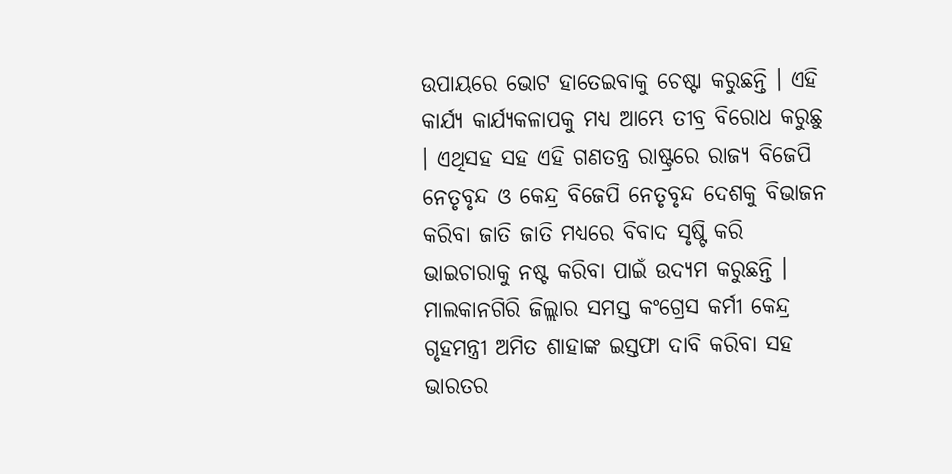ଉପାୟରେ ଭୋଟ ହାତେଇବାକୁ ଚେଷ୍ଟା କରୁଛନ୍ତି । ଏହି କାର୍ଯ୍ୟ କାର୍ଯ୍ୟକଳାପକୁ ମଧ୍ୟ ଆମ୍ଭେ ତୀବ୍ର ବିରୋଧ କରୁଛୁ । ଏଥିସହ ସହ ଏହି ଗଣତନ୍ତ୍ର ରାଷ୍ଟ୍ରରେ ରାଜ୍ୟ ବିଜେପି ନେତୃବୃନ୍ଦ ଓ କେନ୍ଦ୍ର ବିଜେପି ନେତୃବୃନ୍ଦ ଦେଶକୁ ବିଭାଜନ କରିବା ଜାତି ଜାତି ମଧ୍ୟରେ ବିବାଦ ସୃଷ୍ଟି କରି ଭାଇଚାରାକୁ ନଷ୍ଟ କରିବା ପାଇଁ ଉଦ୍ୟମ କରୁଛନ୍ତି । ମାଲକାନଗିରି ଜିଲ୍ଲାର ସମସ୍ତ କଂଗ୍ରେସ କର୍ମୀ କେନ୍ଦ୍ର ଗୃହମନ୍ତ୍ରୀ ଅମିତ ଶାହାଙ୍କ ଇସ୍ତଫା ଦାବି କରିବା ସହ ଭାରତର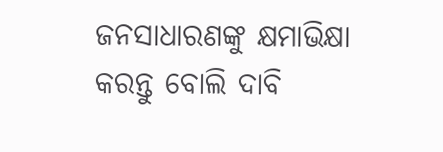ଜନସାଧାରଣଙ୍କୁ କ୍ଷମାଭିକ୍ଷା କରନ୍ତୁ ବୋଲି ଦାବି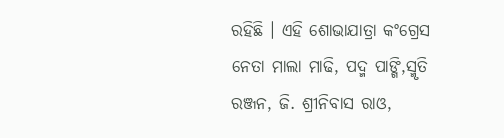ରହିଛି । ଏହି ଶୋଭାଯାତ୍ରା କଂଗ୍ରେସ ନେତା ମାଲା ମାଢି, ପଦ୍ମ ପାଙ୍ଗି,ସ୍ମୃତି ରଞ୍ଜନ, ଜି. ଶ୍ରୀନିବାସ ରାଓ,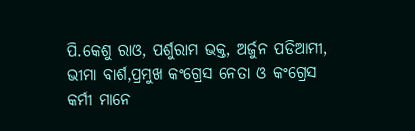ପି.କେଶୁ ରାଓ, ପର୍ଶୁରାମ ଭକ୍ତ, ଅର୍ଜୁନ ପଡିଆମୀ, ଭୀମା ବାର୍ଶ,ପ୍ରମୁଖ କଂଗ୍ରେସ ନେତା ଓ କଂଗ୍ରେସ କର୍ମୀ ମାନେ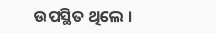ଉପସ୍ଥିତ ଥିଲେ ।